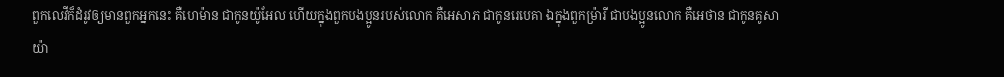ពួកលេវីក៏ដំរូវឲ្យមានពួកអ្នកនេះ គឺហេម៉ាន ជាកូនយ៉ូអែល ហើយក្នុងពួកបងប្អូនរបស់លោក គឺអេសាភ ជាកូនរេបេគា ឯក្នុងពួកម្រ៉ារី ជាបងប្អូនលោក គឺអេថាន ជាកូនគូសាយ៉ា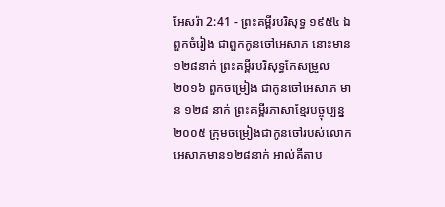អែសរ៉ា 2:41 - ព្រះគម្ពីរបរិសុទ្ធ ១៩៥៤ ឯពួកចំរៀង ជាពួកកូនចៅអេសាភ នោះមាន១២៨នាក់ ព្រះគម្ពីរបរិសុទ្ធកែសម្រួល ២០១៦ ពួកចម្រៀង ជាកូនចៅអេសាភ មាន ១២៨ នាក់ ព្រះគម្ពីរភាសាខ្មែរបច្ចុប្បន្ន ២០០៥ ក្រុមចម្រៀងជាកូនចៅរបស់លោកអេសាភមាន១២៨នាក់ អាល់គីតាប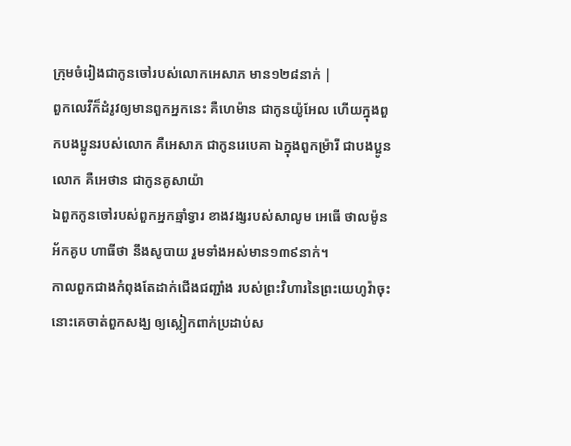ក្រុមចំរៀងជាកូនចៅរបស់លោកអេសាភ មាន១២៨នាក់ |
ពួកលេវីក៏ដំរូវឲ្យមានពួកអ្នកនេះ គឺហេម៉ាន ជាកូនយ៉ូអែល ហើយក្នុងពួកបងប្អូនរបស់លោក គឺអេសាភ ជាកូនរេបេគា ឯក្នុងពួកម្រ៉ារី ជាបងប្អូនលោក គឺអេថាន ជាកូនគូសាយ៉ា
ឯពួកកូនចៅរបស់ពួកអ្នកឆ្មាំទ្វារ ខាងវង្សរបស់សាលូម អេធើ ថាលម៉ូន អ័កគូប ហាធីថា នឹងសូបាយ រួមទាំងអស់មាន១៣៩នាក់។
កាលពួកជាងកំពុងតែដាក់ជើងជញ្ជាំង របស់ព្រះវិហារនៃព្រះយេហូវ៉ាចុះ នោះគេចាត់ពួកសង្ឃ ឲ្យស្លៀកពាក់ប្រដាប់ស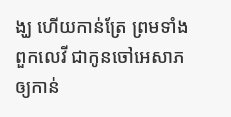ង្ឃ ហើយកាន់ត្រែ ព្រមទាំងពួកលេវី ជាកូនចៅអេសាភ ឲ្យកាន់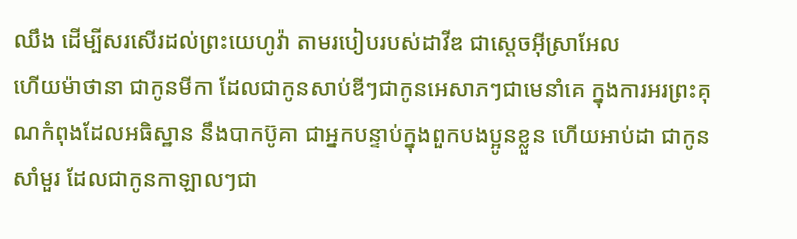ឈឹង ដើម្បីសរសើរដល់ព្រះយេហូវ៉ា តាមរបៀបរបស់ដាវីឌ ជាស្តេចអ៊ីស្រាអែល
ហើយម៉ាថានា ជាកូនមីកា ដែលជាកូនសាប់ឌីៗជាកូនអេសាភៗជាមេនាំគេ ក្នុងការអរព្រះគុណកំពុងដែលអធិស្ឋាន នឹងបាកប៊ូគា ជាអ្នកបន្ទាប់ក្នុងពួកបងប្អូនខ្លួន ហើយអាប់ដា ជាកូនសាំមួរ ដែលជាកូនកាឡាលៗជា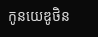កូនយេឌូថិន